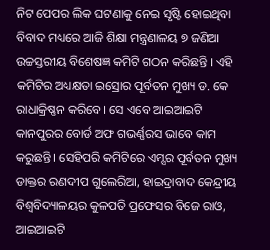ନିଟ ପେପର ଲିକ ଘଟଣାକୁ ନେଇ ସୃଷ୍ଟି ହୋଇଥିବା ବିବାଦ ମଧ୍ୟରେ ଆଜି ଶିକ୍ଷା ମନ୍ତ୍ରଣାଳୟ ୭ ଜଣିଆ ଉଚ୍ଚସ୍ତରୀୟ ବିଶେଷଜ୍ଞ କମିଟି ଗଠନ କରିଛନ୍ତି । ଏହି କମିଟିର ଅଧ୍ୟକ୍ଷତା ଇସ୍ରୋର ପୂର୍ବତନ ମୁଖ୍ୟ ଡ. କେ ରାଧାକ୍ରିଷ୍ଣନ କରିବେ। ସେ ଏବେ ଆଇଆଇଟି କାନପୁରର ବୋର୍ଡ ଅଫ ଗଭର୍ଣ୍ଣରସ ଭାବେ କାମ କରୁଛନ୍ତି। ସେହିପରି କମିଟିରେ ଏମ୍ସର ପୂର୍ବତନ ମୁଖ୍ୟ ଡାକ୍ତର ରଣଦୀପ ଗୁଲେରିଆ, ହାଇଦ୍ରାବାଦ କେନ୍ଦ୍ରୀୟ ବିଶ୍ୱବିଦ୍ୟାଳୟର କୁଳପତି ପ୍ରଫେସର ବିଜେ ରାଓ, ଆଇଆଇଟି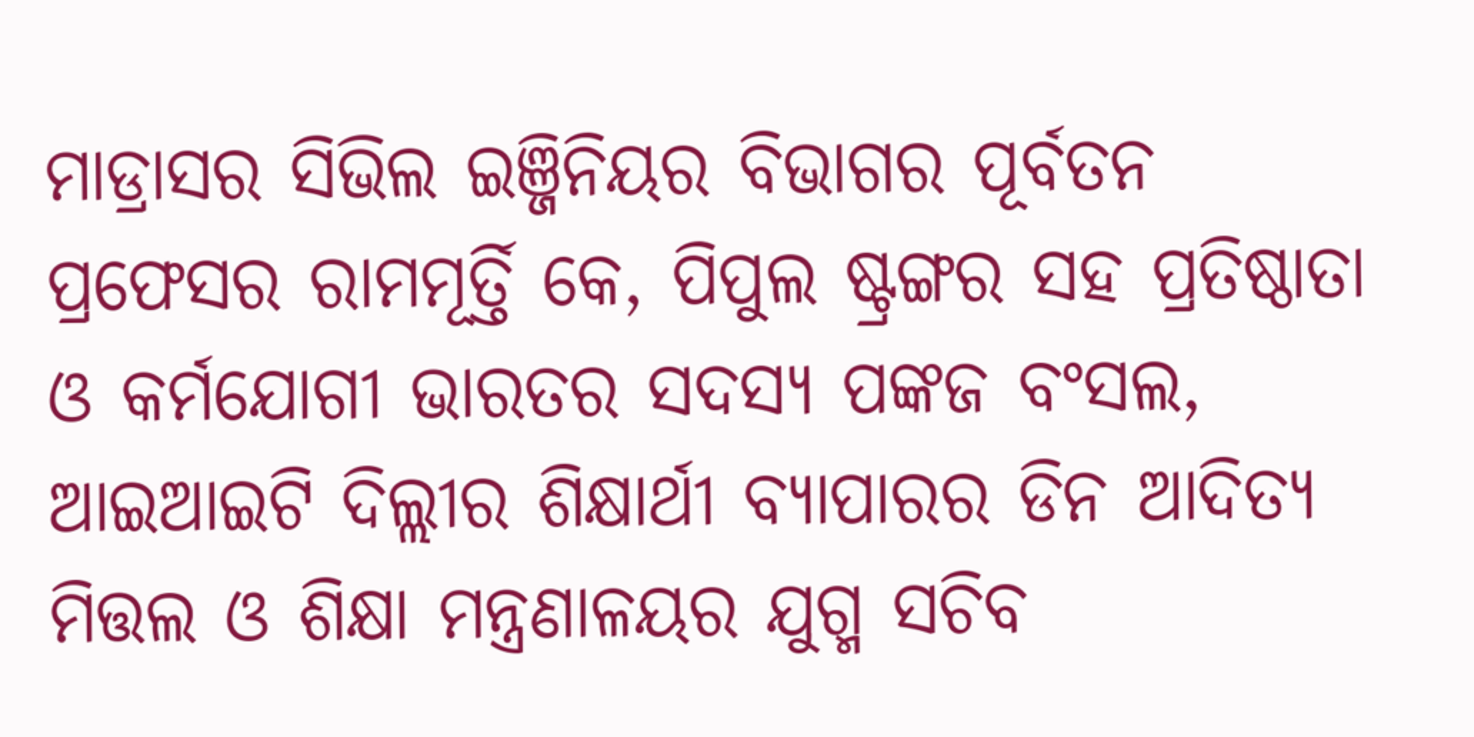ମାଡ୍ରାସର ସିଭିଲ ଇଞ୍ଜିନିୟର ବିଭାଗର ପୂର୍ବତନ ପ୍ରଫେସର ରାମମୂର୍ତ୍ତି କେ, ପିପୁଲ ଷ୍ଟ୍ରଙ୍ଗର ସହ ପ୍ରତିଷ୍ଠାତା ଓ କର୍ମଯୋଗୀ ଭାରତର ସଦସ୍ୟ ପଙ୍କଜ ବଂସଲ, ଆଇଆଇଟି ଦିଲ୍ଲୀର ଶିକ୍ଷାର୍ଥୀ ବ୍ୟାପାରର ଡିନ ଆଦିତ୍ୟ ମିତ୍ତଲ ଓ ଶିକ୍ଷା ମନ୍ତ୍ରଣାଳୟର ଯୁଗ୍ମ ସଚିବ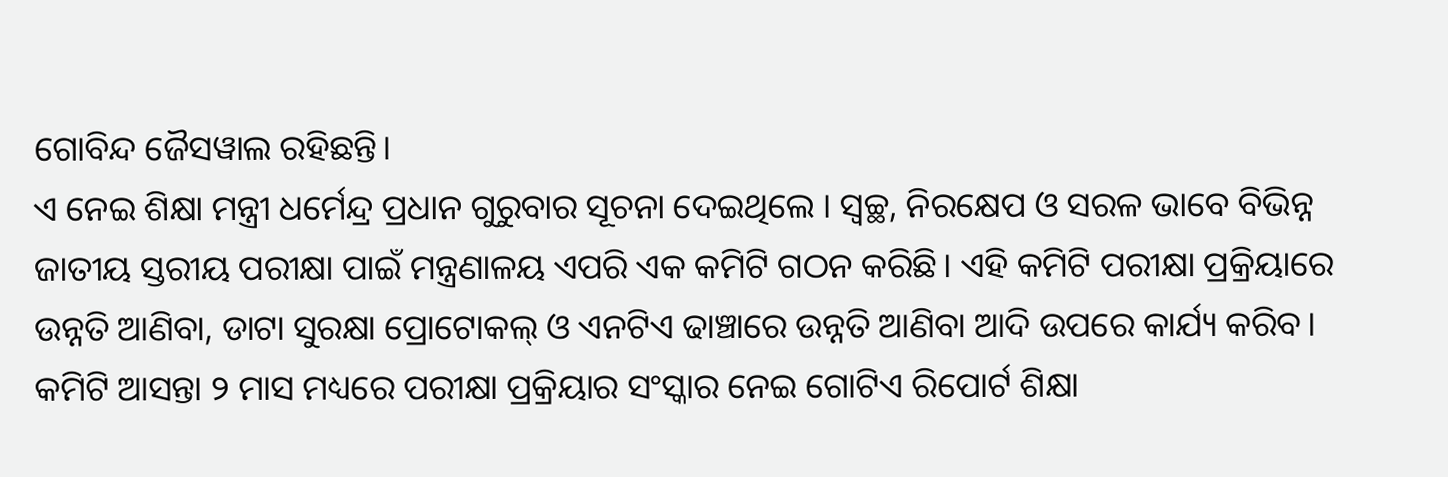ଗୋବିନ୍ଦ ଜୈସୱାଲ ରହିଛନ୍ତି।
ଏ ନେଇ ଶିକ୍ଷା ମନ୍ତ୍ରୀ ଧର୍ମେନ୍ଦ୍ର ପ୍ରଧାନ ଗୁରୁବାର ସୂଚନା ଦେଇଥିଲେ । ସ୍ୱଚ୍ଛ, ନିରକ୍ଷେପ ଓ ସରଳ ଭାବେ ବିଭିନ୍ନ ଜାତୀୟ ସ୍ତରୀୟ ପରୀକ୍ଷା ପାଇଁ ମନ୍ତ୍ରଣାଳୟ ଏପରି ଏକ କମିଟି ଗଠନ କରିଛି। ଏହି କମିଟି ପରୀକ୍ଷା ପ୍ରକ୍ରିୟାରେ ଉନ୍ନତି ଆଣିବା, ଡାଟା ସୁରକ୍ଷା ପ୍ରୋଟୋକଲ୍ ଓ ଏନଟିଏ ଢାଞ୍ଚାରେ ଉନ୍ନତି ଆଣିବା ଆଦି ଉପରେ କାର୍ଯ୍ୟ କରିବ। କମିଟି ଆସନ୍ତା ୨ ମାସ ମଧ୍ୟରେ ପରୀକ୍ଷା ପ୍ରକ୍ରିୟାର ସଂସ୍କାର ନେଇ ଗୋଟିଏ ରିପୋର୍ଟ ଶିକ୍ଷା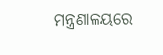ମନ୍ତ୍ରଣାଳୟରେ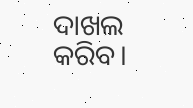ଦାଖଲ କରିବ।